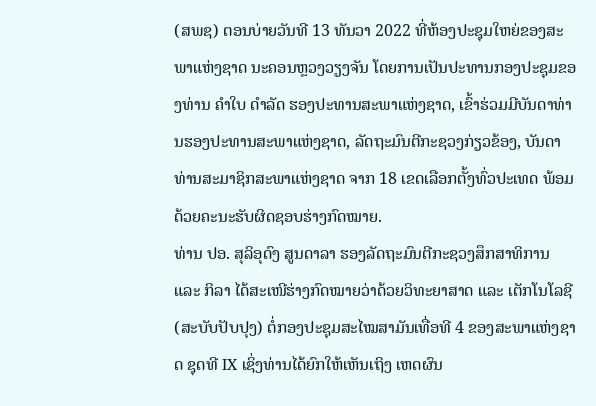(ສພຊ) ຕອນບ່າຍວັນທີ 13 ທັນວາ 2022 ທີ່ຫ້ອງປະຊຸມໃຫຍ່ຂອງສະພາແຫ່ງຊາດ ນະຄອນຫຼວງວຽງຈັນ ໂດຍການເປັນປະທານກອງປະຊຸມຂອງທ່ານ ຄຳໃບ ດຳລັດ ຮອງປະທານສະພາແຫ່ງຊາດ, ເຂົ້າຮ່ວມມີບັນດາທ່ານຮອງປະທານສະພາແຫ່ງຊາດ, ລັດຖະມົນຕີກະຊວງກ່ຽວຂ້ອງ, ບັນດາທ່ານສະມາຊິກສະພາແຫ່ງຊາດ ຈາກ 18 ເຂດເລືອກຕັ້ງທົ່ວປະເທດ ພ້ອມດ້ວຍຄະນະຮັບຜິດຊອບຮ່າງກົດໝາຍ.
ທ່ານ ປອ. ສຸລິອຸດົງ ສູນດາລາ ຮອງລັດຖະມົນຕີກະຊວງສຶກສາທິການ ແລະ ກິລາ ໄດ້ສະເໜີຮ່າງກົດໝາຍວ່າດ້ວຍວິທະຍາສາດ ແລະ ເຕັກໂນໂລຊີ (ສະບັບປັບປຸງ) ຕໍ່ກອງປະຊຸມສະໄໝສາມັນເທື່ອທີ 4 ຂອງສະພາແຫ່ງຊາດ ຊຸດທີ IX ເຊິ່ງທ່ານໄດ້ຍົກໃຫ້ເຫັນເຖິງ ເຫດຜົນ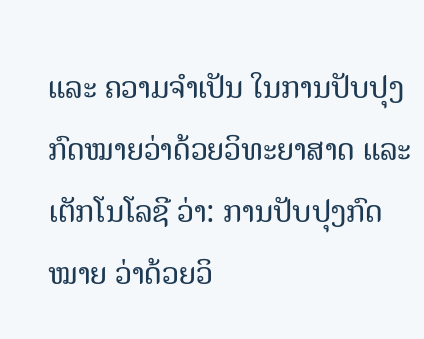ແລະ ຄວາມຈໍາເປັນ ໃນການປັບປຸງກົດໝາຍວ່າດ້ວຍວິທະຍາສາດ ແລະ ເຕັກໂນໂລຊີ ວ່າ: ການປັບປຸງກົດໝາຍ ວ່າດ້ວຍວິ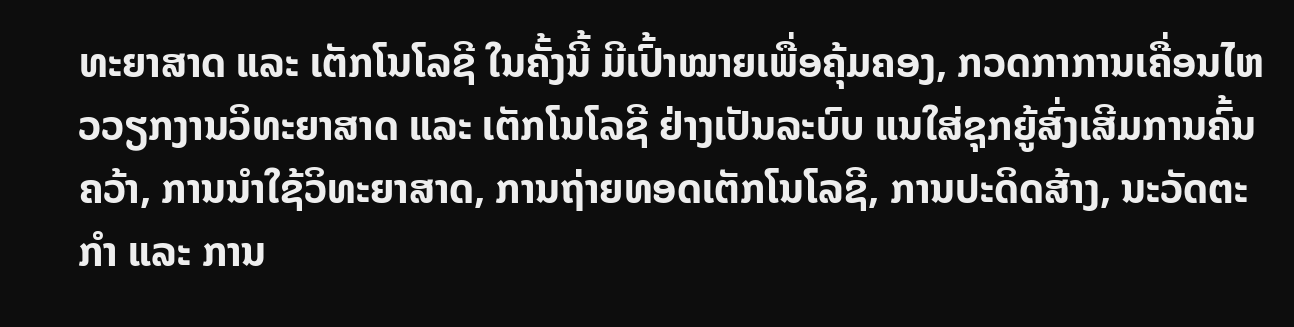ທະຍາສາດ ແລະ ເຕັກໂນໂລຊີ ໃນຄັ້ງນີ້ ມີເປົ້າໝາຍເພື່ອຄຸ້ມຄອງ, ກວດກາການເຄື່ອນໄຫວວຽກງານວິທະຍາສາດ ແລະ ເຕັກໂນໂລຊີ ຢ່າງເປັນລະບົບ ແນໃສ່ຊຸກຍູ້ສົ່ງເສີມການຄົ້ນຄວ້າ, ການນຳໃຊ້ວິທະຍາສາດ, ການຖ່າຍທອດເຕັກໂນໂລຊີ, ການປະດິດສ້າງ, ນະວັດຕະກຳ ແລະ ການ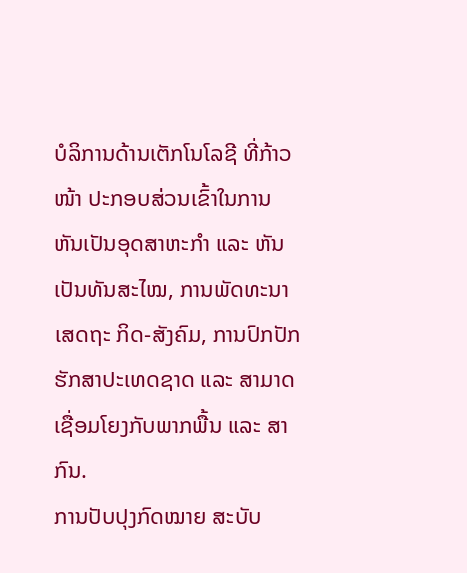ບໍລິການດ້ານເຕັກໂນໂລຊີ ທີ່ກ້າວໜ້າ ປະກອບສ່ວນເຂົ້າໃນການຫັນເປັນອຸດສາຫະກຳ ແລະ ຫັນເປັນທັນສະໄໝ, ການພັດທະນາເສດຖະ ກິດ-ສັງຄົມ, ການປົກປັກຮັກສາປະເທດຊາດ ແລະ ສາມາດເຊື່ອມໂຍງກັບພາກພື້ນ ແລະ ສາກົນ.
ການປັບປຸງກົດໝາຍ ສະບັບ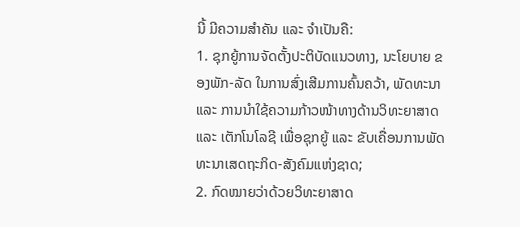ນີ້ ມີຄວາມສຳຄັນ ແລະ ຈຳເປັນຄື:
1. ຊຸກຍູ້ການຈັດຕັ້ງປະຕິບັດແນວທາງ, ນະໂຍບາຍ ຂອງພັກ-ລັດ ໃນການສົ່ງເສີມການຄົ້ນຄວ້າ, ພັດທະນາ ແລະ ການນໍາໃຊ້ຄວາມກ້າວໜ້າທາງດ້ານວິທະຍາສາດ ແລະ ເຕັກໂນໂລຊີ ເພື່ອຊຸກຍູ້ ແລະ ຂັບເຄື່ອນການພັດທະນາເສດຖະກິດ-ສັງຄົມແຫ່ງຊາດ;
2. ກົດໝາຍວ່າດ້ວຍວິທະຍາສາດ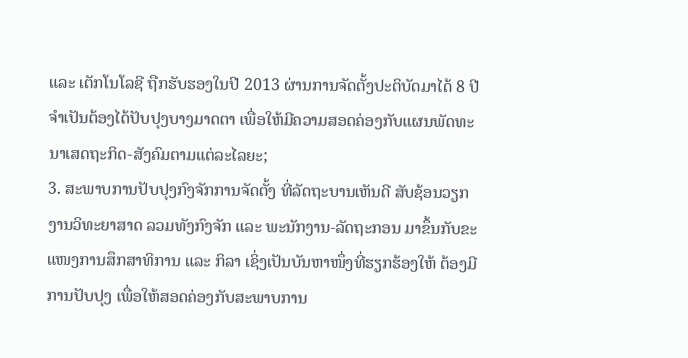ແລະ ເຕັກໂນໂລຊີ ຖືກຮັບຮອງໃນປີ 2013 ຜ່ານການຈັດຕັ້ງປະຕິບັດມາໄດ້ 8 ປີ ຈຳເປັນຕ້ອງໄດ້ປັບປຸງບາງມາດຕາ ເພື່ອໃຫ້ມີຄວາມສອດຄ່ອງກັບແຜນພັດທະນາເສດຖະກິດ-ສັງຄົມຕາມແຕ່ລະໄລຍະ;
3. ສະພາບການປັບປຸງກົງຈັກການຈັດຕັ້ງ ທີ່ລັດຖະບານເຫັນດີ ສັບຊ້ອນວຽກງານວິທະຍາສາດ ລວມທັງກົງຈັກ ແລະ ພະນັກງານ-ລັດຖະກອນ ມາຂຶ້ນກັບຂະແໜງການສຶກສາທິການ ແລະ ກິລາ ເຊິ່ງເປັນບັນຫາໜຶ່ງທີ່ຮຽກຮ້ອງໃຫ້ ຕ້ອງມີການປັບປຸງ ເພື່ອໃຫ້ສອດຄ່ອງກັບສະພາບການ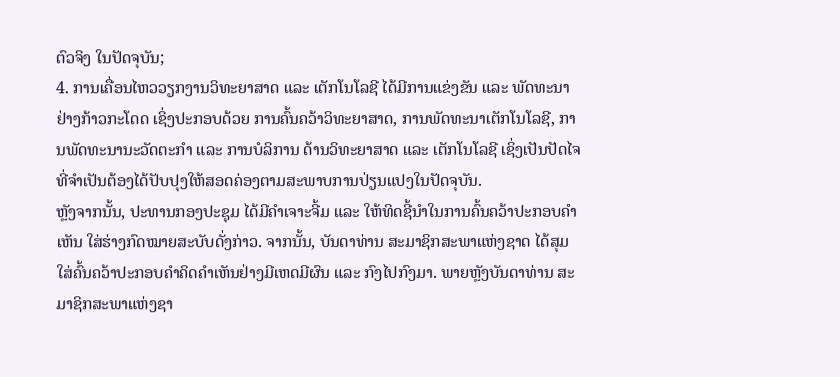ຕົວຈິງ ໃນປັດຈຸບັນ;
4. ການເຄື່ອນໄຫວວຽກງານວິທະຍາສາດ ແລະ ເຕັກໂນໂລຊີ ໄດ້ມີການແຂ່ງຂັນ ແລະ ພັດທະນາ ຢ່າງກ້າວກະໂດດ ເຊິ່ງປະກອບດ້ວຍ ການຄົ້ນຄວ້າວິທະຍາສາດ, ການພັດທະນາເຕັກໂນໂລຊີ, ການພັດທະນານະວັດຕະກຳ ແລະ ການບໍລິການ ດ້ານວິທະຍາສາດ ແລະ ເຕັກໂນໂລຊີ ເຊິ່ງເປັນປັດໄຈທີ່ຈຳເປັນຕ້ອງໄດ້ປັບປຸງໃຫ້ສອດຄ່ອງຕາມສະພາບການປ່ຽນແປງໃນປັດຈຸບັນ.
ຫຼັງຈາກນັ້ນ, ປະທານກອງປະຊຸມ ໄດ້ມີຄໍາເຈາະຈີ້ມ ແລະ ໃຫ້ທິດຊີ້ນໍາໃນການຄົ້ນຄວ້າປະກອບຄໍາເຫັນ ໃສ່ຮ່າງກົດໝາຍສະບັບດັ່ງກ່າວ. ຈາກນັ້ນ, ບັນດາທ່ານ ສະມາຊິກສະພາແຫ່ງຊາດ ໄດ້ສຸມໃສ່ຄົ້ນຄວ້າປະກອບຄໍາຄິດຄໍາເຫັນຢ່າງມີເຫດມີຜົນ ແລະ ກົງໄປກົງມາ. ພາຍຫຼັງບັນດາທ່ານ ສະມາຊິກສະພາແຫ່ງຊາ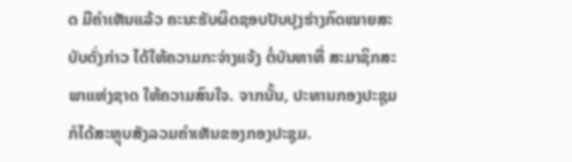ດ ມີຄໍາເຫັນແລ້ວ ຄະນະຮັບຜິດຊອບປັບປຸງຮ່າງກົດໝາຍສະບັບດັ່ງກ່າວ ໄດ້ໃຫ້ຄວາມກະຈ່າງແຈ້ງ ຕໍ່ບັນຫາທີ່ ສະມາຊິກສະພາແຫ່ງຊາດ ໃຫ້ຄວາມສົນໃຈ. ຈາກນັ້ນ, ປະທານກອງປະຊຸມ ກໍໄດ້ສະຫຼຸບສັງລວມຄໍາເຫັນຂອງກອງປະຊຸມ.